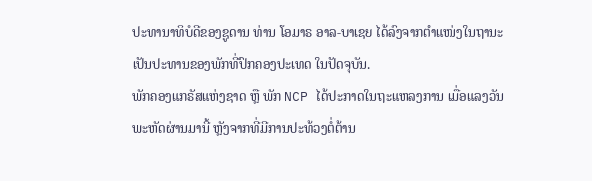ປະທານາທິບໍດີຂອງຊູດານ ທ່ານ ໂອມາຣ ອາລ-ບາເຊຍ ໄດ້ລົງຈາກຕຳແໜ່ງໃນຖານະ
ເປັນປະທານຂອງພັກທີ່ປົກຄອງປະເທດ ໃນປັດຈຸບັນ.
ພັກຄອງແກຣັສແຫ່ງຊາດ ຫຼື ພັກ NCP ໄດ້ປະກາດໃນຖະແຫລງການ ເມື່ອແລງວັນ
ພະຫັດຜ່ານມານີ້ ຫຼັງຈາກທີ່ມີການປະທ້ວງຕໍ່ຕ້ານ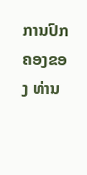ການປົກຄອງຂອງ ທ່ານ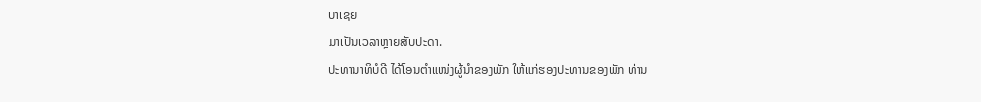ບາເຊຍ
ມາເປັນເວລາຫຼາຍສັບປະດາ.
ປະທານາທິບໍດີ ໄດ້ໂອນຕຳແໜ່ງຜູ້ນຳຂອງພັກ ໃຫ້ແກ່ຮອງປະທານຂອງພັກ ທ່ານ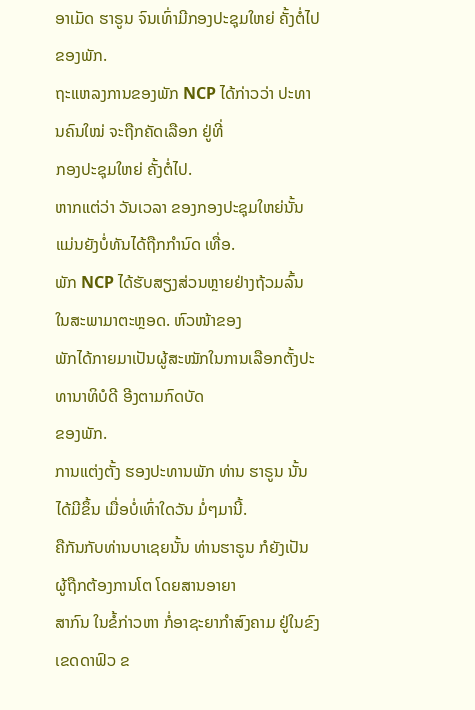ອາເມັດ ຮາຣູນ ຈົນເທົ່າມີກອງປະຊຸມໃຫຍ່ ຄັ້ງຕໍ່ໄປຂອງພັກ.
ຖະແຫລງການຂອງພັກ NCP ໄດ້ກ່າວວ່າ ປະທານຄົນໃໝ່ ຈະຖືກຄັດເລືອກ ຢູ່ທີ່
ກອງປະຊຸມໃຫຍ່ ຄັ້ງຕໍ່ໄປ.
ຫາກແຕ່ວ່າ ວັນເວລາ ຂອງກອງປະຊຸມໃຫຍ່ນັ້ນ ແມ່ນຍັງບໍ່ທັນໄດ້ຖືກກຳນົດ ເທື່ອ.
ພັກ NCP ໄດ້ຮັບສຽງສ່ວນຫຼາຍຢ່າງຖ້ວມລົ້ນ ໃນສະພາມາຕະຫຼອດ. ຫົວໜ້າຂອງ
ພັກໄດ້ກາຍມາເປັນຜູ້ສະໝັກໃນການເລືອກຕັ້ງປະທານາທິບໍດີ ອີງຕາມກົດບັດ
ຂອງພັກ.
ການແຕ່ງຕັ້ງ ຮອງປະທານພັກ ທ່ານ ຮາຣູນ ນັ້ນ ໄດ້ມີຂຶ້ນ ເມື່ອບໍ່ເທົ່າໃດວັນ ມໍ່ໆມານີ້.
ຄືກັນກັບທ່ານບາເຊຍນັ້ນ ທ່ານຮາຣູນ ກໍຍັງເປັນຜູ້ຖືກຕ້ອງການໂຕ ໂດຍສານອາຍາ
ສາກົນ ໃນຂໍ້ກ່າວຫາ ກໍ່ອາຊະຍາກຳສົງຄາມ ຢູ່ໃນຂົງເຂດດາຟົວ ຂ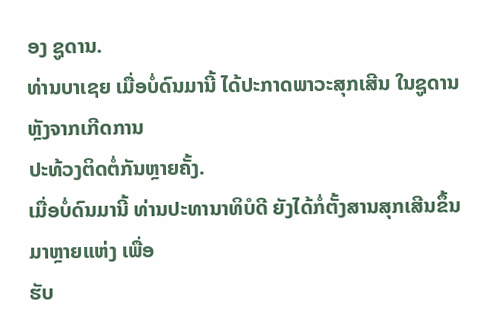ອງ ຊູດານ.
ທ່ານບາເຊຍ ເມື່ອບໍ່ດົນມານີ້ ໄດ້ປະກາດພາວະສຸກເສີນ ໃນຊູດານ ຫຼັງຈາກເກີດການ
ປະທ້ວງຕິດຕໍ່ກັນຫຼາຍຄັ້ງ.
ເມື່ອບໍ່ດົນມານີ້ ທ່ານປະທານາທິບໍດີ ຍັງໄດ້ກໍ່ຕັ້ງສານສຸກເສີນຂຶ້ນມາຫຼາຍແຫ່ງ ເພື່ອ
ຮັບ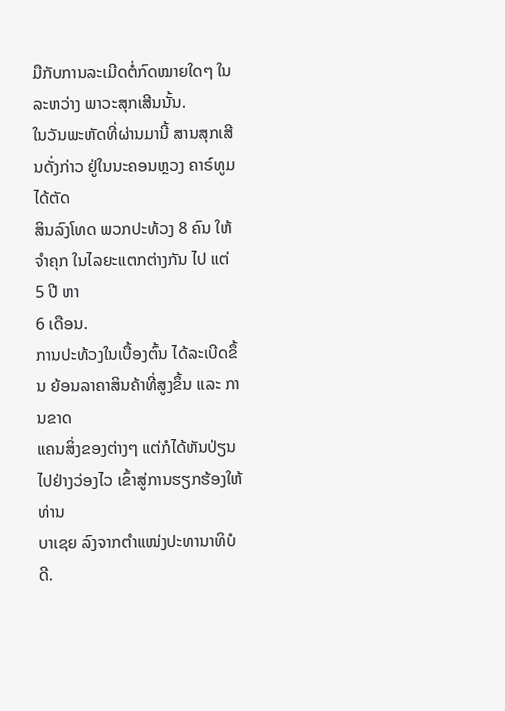ມືກັບການລະເມີດຕໍ່ກົດໝາຍໃດໆ ໃນລະຫວ່າງ ພາວະສຸກເສີນນັ້ນ.
ໃນວັນພະຫັດທີ່ຜ່ານມານີ້ ສານສຸກເສີນດັ່ງກ່າວ ຢູ່ໃນນະຄອນຫຼວງ ຄາຣ໌ທູມ ໄດ້ຕັດ
ສິນລົງໂທດ ພວກປະທ້ວງ 8 ຄົນ ໃຫ້ຈຳຄຸກ ໃນໄລຍະແຕກຕ່າງກັນ ໄປ ແຕ່ 5 ປີ ຫາ
6 ເດືອນ.
ການປະທ້ວງໃນເບື້ອງຕົ້ນ ໄດ້ລະເບີດຂຶ້ນ ຍ້ອນລາຄາສິນຄ້າທີ່ສູງຂຶ້ນ ແລະ ການຂາດ
ແຄນສິ່ງຂອງຕ່າງໆ ແຕ່ກໍໄດ້ຫັນປ່ຽນໄປຢ່າງວ່ອງໄວ ເຂົ້າສູ່ການຮຽກຮ້ອງໃຫ້ ທ່ານ
ບາເຊຍ ລົງຈາກຕຳແໜ່ງປະທານາທິບໍດີ.